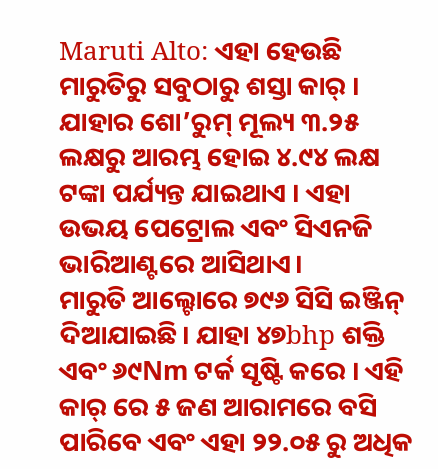Maruti Alto: ଏହା ହେଉଛି ମାରୁତିରୁ ସବୁଠାରୁ ଶସ୍ତା କାର୍ । ଯାହାର ଶୋ’ରୁମ୍ ମୂଲ୍ୟ ୩.୨୫ ଲକ୍ଷରୁ ଆରମ୍ଭ ହୋଇ ୪.୯୪ ଲକ୍ଷ ଟଙ୍କା ପର୍ଯ୍ୟନ୍ତ ଯାଇଥାଏ । ଏହା ଉଭୟ ପେଟ୍ରୋଲ ଏବଂ ସିଏନଜି ଭାରିଆଣ୍ଟରେ ଆସିଥାଏ।
ମାରୁତି ଆଲ୍ଟୋରେ ୭୯୬ ସିସି ଇଞ୍ଜିନ୍ ଦିଆଯାଇଛି। ଯାହା ୪୭bhp ଶକ୍ତି ଏବଂ ୬୯Nm ଟର୍କ ସୃଷ୍ଟି କରେ । ଏହି କାର୍ ରେ ୫ ଜଣ ଆରାମରେ ବସି ପାରିବେ ଏବଂ ଏହା ୨୨.୦୫ ରୁ ଅଧିକ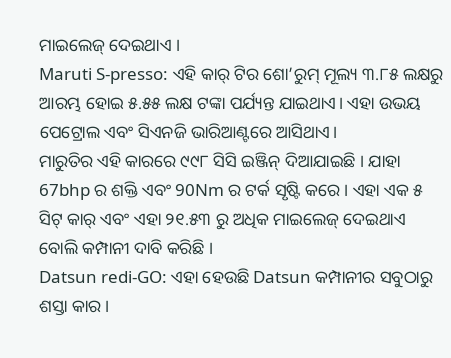ମାଇଲେଜ୍ ଦେଇଥାଏ ।
Maruti S-presso: ଏହି କାର୍ ଟିର ଶୋ’ରୁମ୍ ମୂଲ୍ୟ ୩.୮୫ ଲକ୍ଷରୁ ଆରମ୍ଭ ହୋଇ ୫.୫୫ ଲକ୍ଷ ଟଙ୍କା ପର୍ଯ୍ୟନ୍ତ ଯାଇଥାଏ। ଏହା ଉଭୟ ପେଟ୍ରୋଲ ଏବଂ ସିଏନଜି ଭାରିଆଣ୍ଟରେ ଆସିଥାଏ।
ମାରୁତିର ଏହି କାରରେ ୯୯୮ ସିସି ଇଞ୍ଜିନ୍ ଦିଆଯାଇଛି । ଯାହା 67bhp ର ଶକ୍ତି ଏବଂ 90Nm ର ଟର୍କ ସୃଷ୍ଟି କରେ । ଏହା ଏକ ୫ ସିଟ୍ କାର୍ ଏବଂ ଏହା ୨୧.୫୩ ରୁ ଅଧିକ ମାଇଲେଜ୍ ଦେଇଥାଏ ବୋଲି କମ୍ପାନୀ ଦାବି କରିଛି ।
Datsun redi-GO: ଏହା ହେଉଛି Datsun କମ୍ପାନୀର ସବୁଠାରୁ ଶସ୍ତା କାର ।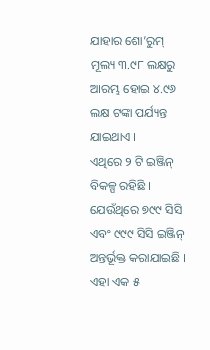ଯାହାର ଶୋ’ରୁମ୍ ମୂଲ୍ୟ ୩.୯୮ ଲକ୍ଷରୁ ଆରମ୍ଭ ହୋଇ ୪.୯୬ ଲକ୍ଷ ଟଙ୍କା ପର୍ଯ୍ୟନ୍ତ ଯାଇଥାଏ ।
ଏଥିରେ ୨ ଟି ଇଞ୍ଜିନ୍ ବିକଳ୍ପ ରହିଛି । ଯେଉଁଥିରେ ୭୯୯ ସିସି ଏବଂ ୯୯୯ ସିସି ଇଞ୍ଜିନ୍ ଅନ୍ତର୍ଭୂକ୍ତ କରାଯାଇଛି । ଏହା ଏକ ୫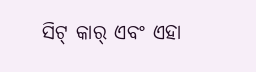ସିଟ୍ କାର୍ ଏବଂ ଏହା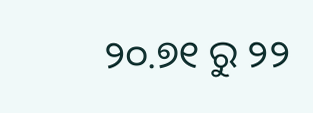୨୦.୭୧ ରୁ ୨୨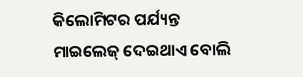କିଲୋମିଟର ପର୍ଯ୍ୟନ୍ତ ମାଇଲେଜ୍ ଦେଇଥାଏ ବୋଲି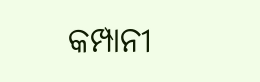କମ୍ପାନୀ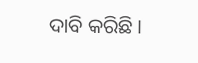ଦାବି କରିଛି ।